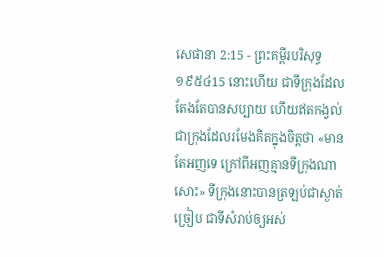សេផានា 2:15 - ព្រះគម្ពីរបរិសុទ្ធ ១៩៥៤15 នោះហើយ ជាទីក្រុងដែលតែងតែបានសប្បាយ ហើយឥតកង្វល់ ជាក្រុងដែលរមែងគិតក្នុងចិត្តថា «មានតែអញទេ ក្រៅពីអញគ្មានទីក្រុងណាសោះ» ទីក្រុងនោះបានត្រឡប់ជាស្ងាត់ច្រៀប ជាទីសំរាប់ឲ្យអស់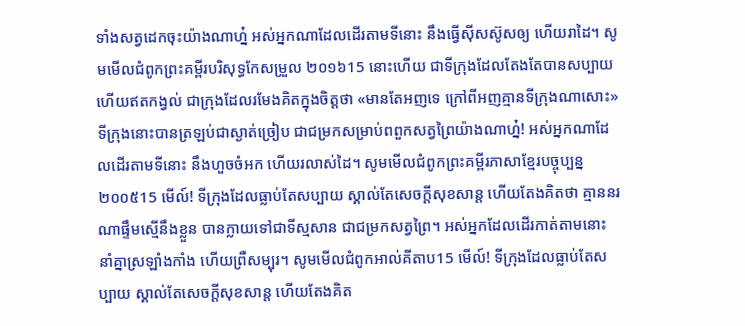ទាំងសត្វដេកចុះយ៉ាងណាហ្ន៎ អស់អ្នកណាដែលដើរតាមទីនោះ នឹងធ្វើស៊ីសស៊ូសឲ្យ ហើយរាដៃ។ សូមមើលជំពូកព្រះគម្ពីរបរិសុទ្ធកែសម្រួល ២០១៦15 នោះហើយ ជាទីក្រុងដែលតែងតែបានសប្បាយ ហើយឥតកង្វល់ ជាក្រុងដែលរមែងគិតក្នុងចិត្តថា «មានតែអញទេ ក្រៅពីអញគ្មានទីក្រុងណាសោះ» ទីក្រុងនោះបានត្រឡប់ជាស្ងាត់ច្រៀប ជាជម្រកសម្រាប់ពពួកសត្វព្រៃយ៉ាងណាហ្ន៎! អស់អ្នកណាដែលដើរតាមទីនោះ នឹងហួចចំអក ហើយរលាស់ដៃ។ សូមមើលជំពូកព្រះគម្ពីរភាសាខ្មែរបច្ចុប្បន្ន ២០០៥15 មើល៍! ទីក្រុងដែលធ្លាប់តែសប្បាយ ស្គាល់តែសេចក្ដីសុខសាន្ត ហើយតែងគិតថា គ្មាននរណាផ្ទឹមស្មើនឹងខ្លួន បានក្លាយទៅជាទីស្មសាន ជាជម្រកសត្វព្រៃ។ អស់អ្នកដែលដើរកាត់តាមនោះ នាំគ្នាស្រឡាំងកាំង ហើយព្រឺសម្បុរ។ សូមមើលជំពូកអាល់គីតាប15 មើល៍! ទីក្រុងដែលធ្លាប់តែសប្បាយ ស្គាល់តែសេចក្ដីសុខសាន្ត ហើយតែងគិត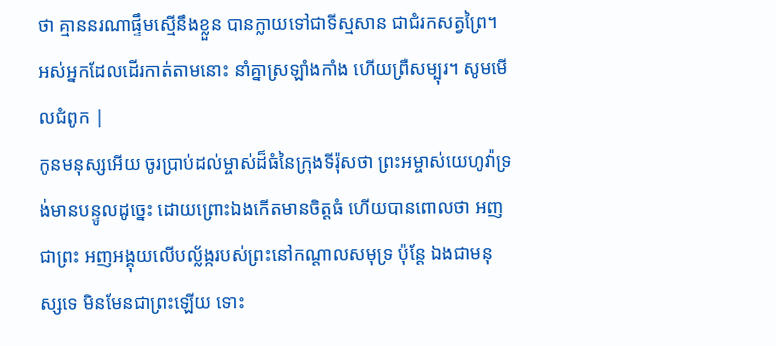ថា គ្មាននរណាផ្ទឹមស្មើនឹងខ្លួន បានក្លាយទៅជាទីស្មសាន ជាជំរកសត្វព្រៃ។ អស់អ្នកដែលដើរកាត់តាមនោះ នាំគ្នាស្រឡាំងកាំង ហើយព្រឺសម្បុរ។ សូមមើលជំពូក |
កូនមនុស្សអើយ ចូរប្រាប់ដល់ម្ចាស់ដ៏ធំនៃក្រុងទីរ៉ុសថា ព្រះអម្ចាស់យេហូវ៉ាទ្រង់មានបន្ទូលដូច្នេះ ដោយព្រោះឯងកើតមានចិត្តធំ ហើយបានពោលថា អញជាព្រះ អញអង្គុយលើបល្ល័ង្ករបស់ព្រះនៅកណ្តាលសមុទ្រ ប៉ុន្តែ ឯងជាមនុស្សទេ មិនមែនជាព្រះឡើយ ទោះ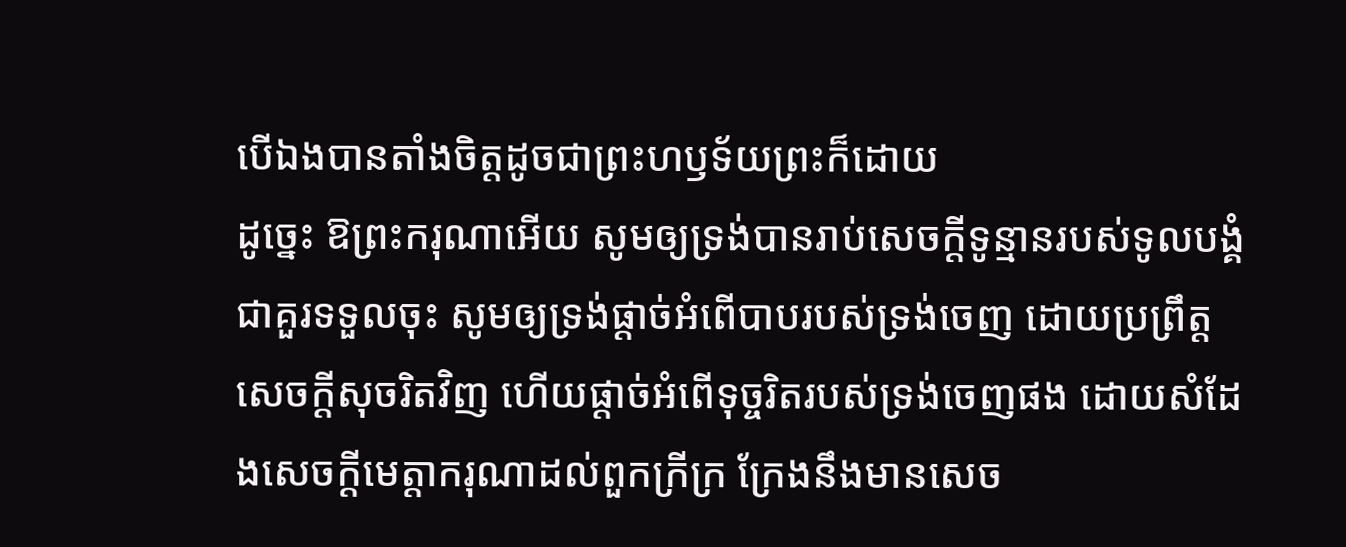បើឯងបានតាំងចិត្តដូចជាព្រះហឫទ័យព្រះក៏ដោយ
ដូច្នេះ ឱព្រះករុណាអើយ សូមឲ្យទ្រង់បានរាប់សេចក្ដីទូន្មានរបស់ទូលបង្គំជាគួរទទួលចុះ សូមឲ្យទ្រង់ផ្តាច់អំពើបាបរបស់ទ្រង់ចេញ ដោយប្រព្រឹត្តសេចក្ដីសុចរិតវិញ ហើយផ្តាច់អំពើទុច្ចរិតរបស់ទ្រង់ចេញផង ដោយសំដែងសេចក្ដីមេត្តាករុណាដល់ពួកក្រីក្រ ក្រែងនឹងមានសេច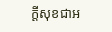ក្ដីសុខជាអ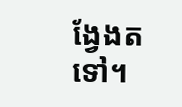ង្វែងតទៅ។